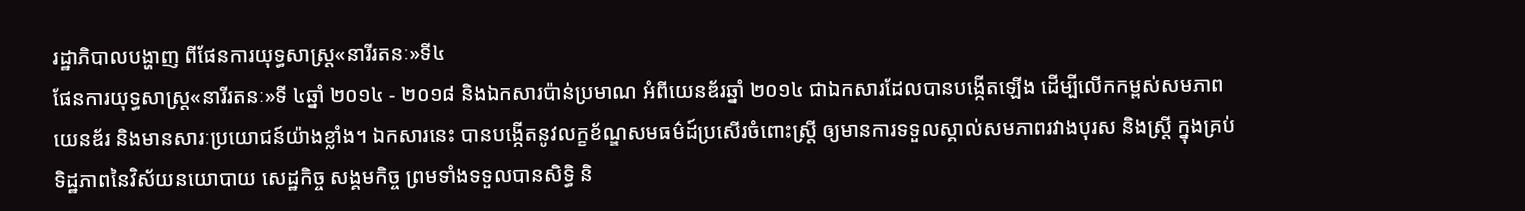រដ្ឋាភិបាលបង្ហាញ ពីផែនការយុទ្ធសាស្រ្ត«នារីរតនៈ»ទី៤
ផែនការយុទ្ធសាស្រ្ត«នារីរតនៈ»ទី ៤ឆ្នាំ ២០១៤ - ២០១៨ និងឯកសារប៉ាន់ប្រមាណ អំពីយេនឌ័រឆ្នាំ ២០១៤ ជាឯកសារដែលបានបង្កើតឡើង ដើម្បីលើកកម្ពស់សមភាពយេនឌ័រ និងមានសារៈប្រយោជន៍យ៉ាងខ្លាំង។ ឯកសារនេះ បានបង្កើតនូវលក្ខខ័ណ្ឌសមធម៌ដ៍ប្រសើរចំពោះស្ត្រី ឲ្យមានការទទួលស្គាល់សមភាពរវាងបុរស និងស្ត្រី ក្នុងគ្រប់ទិដ្ឋភាពនៃវិស័យនយោបាយ សេដ្ឋកិច្ច សង្គមកិច្ច ព្រមទាំងទទួលបានសិទ្ធិ និ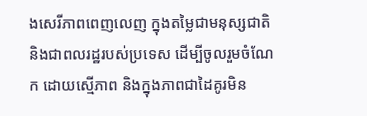ងសេរីភាពពេញលេញ ក្នុងតម្លៃជាមនុស្សជាតិ និងជាពលរដ្ឋរបស់ប្រទេស ដើម្បីចូលរួមចំណែក ដោយស្មើភាព និងក្នុងភាពជាដៃគូរមិន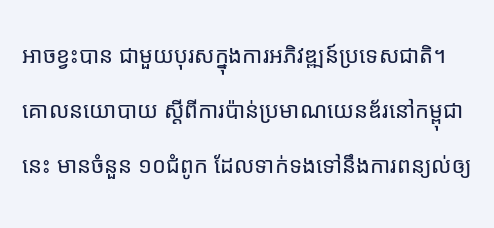អាចខ្វះបាន ជាមួយបុរសក្នុងការអភិវឌ្ឍន៍ប្រទេសជាតិ។
គោលនយោបាយ ស្តីពីការប៉ាន់ប្រមាណយេនឌ័រនៅកម្ពុជានេះ មានចំនួន ១០ជំពូក ដែលទាក់ទងទៅនឹងការពន្យល់ឲ្យ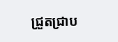ជ្រួតជ្រាប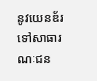នូវយេនឌ័រ ទៅសាធារណៈជន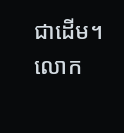ជាដើម។
លោក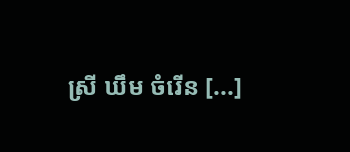ស្រី ឃឹម ចំរើន [...]